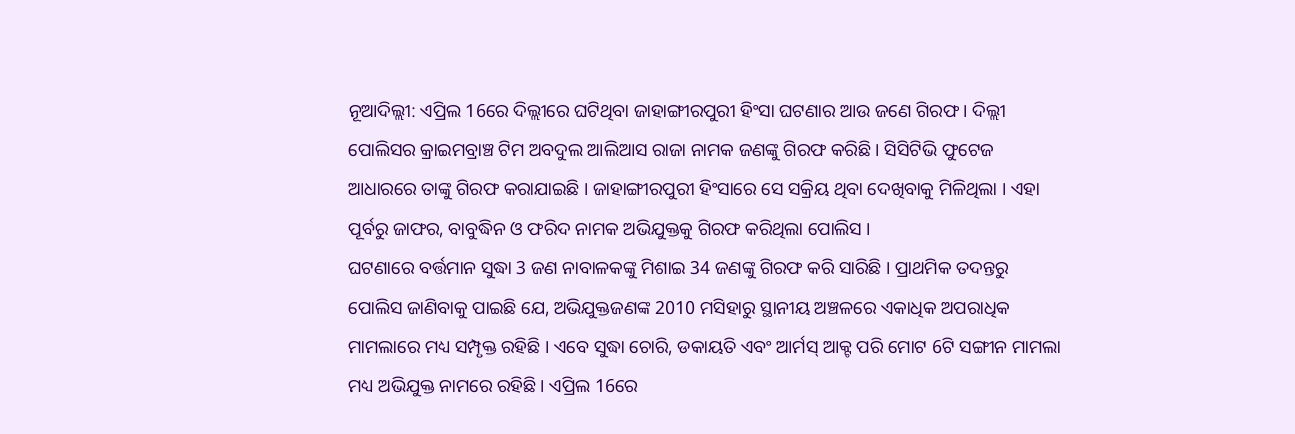ନୂଆଦିଲ୍ଲୀ: ଏପ୍ରିଲ 16ରେ ଦିଲ୍ଲୀରେ ଘଟିଥିବା ଜାହାଙ୍ଗୀରପୁରୀ ହିଂସା ଘଟଣାର ଆଉ ଜଣେ ଗିରଫ । ଦିଲ୍ଲୀ ପୋଲିସର କ୍ରାଇମବ୍ରାଞ୍ଚ ଟିମ ଅବଦୁଲ ଆଲିଆସ ରାଜା ନାମକ ଜଣଙ୍କୁ ଗିରଫ କରିଛି । ସିସିଟିଭି ଫୁଟେଜ ଆଧାରରେ ତାଙ୍କୁ ଗିରଫ କରାଯାଇଛି । ଜାହାଙ୍ଗୀରପୁରୀ ହିଂସାରେ ସେ ସକ୍ରିୟ ଥିବା ଦେଖିବାକୁ ମିଳିଥିଲା । ଏହା ପୂର୍ବରୁ ଜାଫର, ବାବୁଦ୍ଧିନ ଓ ଫରିଦ ନାମକ ଅଭିଯୁକ୍ତକୁ ଗିରଫ କରିଥିଲା ପୋଲିସ ।
ଘଟଣାରେ ବର୍ତ୍ତମାନ ସୁଦ୍ଧା 3 ଜଣ ନାବାଳକଙ୍କୁ ମିଶାଇ 34 ଜଣଙ୍କୁ ଗିରଫ କରି ସାରିଛି । ପ୍ରାଥମିକ ତଦନ୍ତରୁ ପୋଲିସ ଜାଣିବାକୁ ପାଇଛି ଯେ, ଅଭିଯୁକ୍ତଜଣଙ୍କ 2010 ମସିହାରୁ ସ୍ଥାନୀୟ ଅଞ୍ଚଳରେ ଏକାଧିକ ଅପରାଧିକ ମାମଲାରେ ମଧ୍ୟ ସମ୍ପୃକ୍ତ ରହିଛି । ଏବେ ସୁଦ୍ଧା ଚୋରି, ଡକାୟତି ଏବଂ ଆର୍ମସ୍ ଆକ୍ଟ ପରି ମୋଟ 6ଟି ସଙ୍ଗୀନ ମାମଲା ମଧ୍ୟ ଅଭିଯୁକ୍ତ ନାମରେ ରହିଛି । ଏପ୍ରିଲ 16ରେ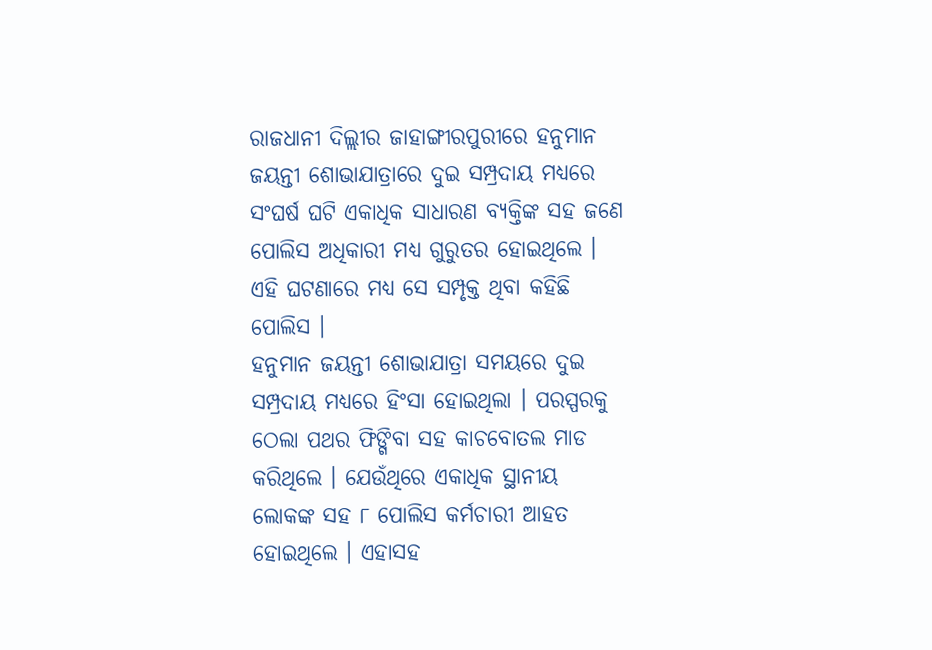ରାଜଧାନୀ ଦିଲ୍ଲୀର ଜାହାଙ୍ଗୀରପୁରୀରେ ହନୁମାନ ଜୟନ୍ତୀ ଶୋଭାଯାତ୍ରାରେ ଦୁଇ ସମ୍ପ୍ରଦାୟ ମଧ୍ୟରେ ସଂଘର୍ଷ ଘଟି ଏକାଧିକ ସାଧାରଣ ବ୍ୟକ୍ତିଙ୍କ ସହ ଜଣେ ପୋଲିସ ଅଧିକାରୀ ମଧ୍ୟ ଗୁରୁତର ହୋଇଥିଲେ । ଏହି ଘଟଣାରେ ମଧ୍ୟ ସେ ସମ୍ପୃକ୍ତ ଥିବା କହିଛି ପୋଲିସ ।
ହନୁମାନ ଜୟନ୍ତୀ ଶୋଭାଯାତ୍ରା ସମୟରେ ଦୁଇ ସମ୍ପ୍ରଦାୟ ମଧ୍ୟରେ ହିଂସା ହୋଇଥିଲା । ପରସ୍ପରକୁ ଠେଲା ପଥର ଫିଙ୍ଗିବା ସହ କାଚବୋତଲ ମାଡ କରିଥିଲେ । ଯେଉଁଥିରେ ଏକାଧିକ ସ୍ଥାନୀୟ ଲୋକଙ୍କ ସହ ୮ ପୋଲିସ କର୍ମଚାରୀ ଆହତ ହୋଇଥିଲେ । ଏହାସହ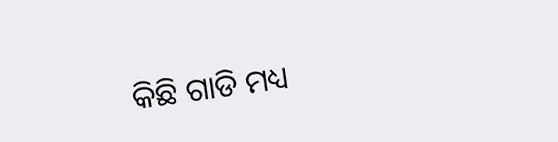କିଛି ଗାଡି ମଧ୍ୟ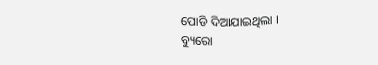ପୋଡି ଦିଆଯାଇଥିଲା ।
ବ୍ୟୁରୋ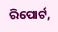ରିପୋର୍ଟ,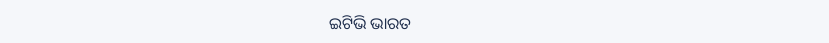ଇଟିଭି ଭାରତ